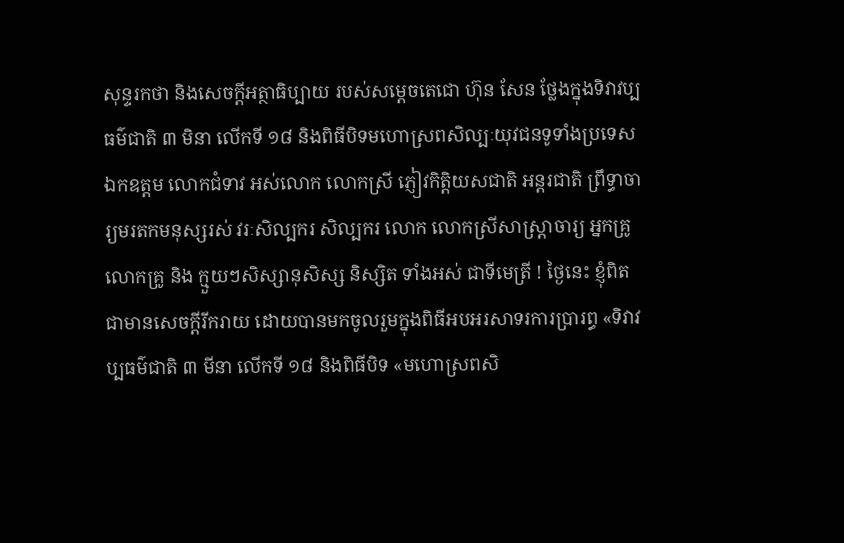សុន្ទរកថា និងសេចក្តីអត្ថាធិប្បាយ របស់សម្តេចតេជោ ហ៊ុន សែន ថ្លែងក្នុងទិវាវប្បធម៌ជាតិ ៣ មិនា លើកទី ១៨ និងពិធីបិទមហោស្រពសិល្បៈយុវជនទូទាំងប្រទេស
ឯកឧត្តម លោកជំទាវ អស់លោក លោកស្រី ភ្ញៀវកិត្តិយសជាតិ អន្តរជាតិ ព្រឹទ្ធាចារ្យមរតកមនុស្សរស់ វរៈសិល្បករ សិល្បករ លោក លោកស្រីសាស្ត្រាចារ្យ អ្នកគ្រូ លោកគ្រូ និង ក្មួយៗសិស្សានុសិស្ស និស្សិត ទាំងអស់ ជាទីមេត្រី ! ថ្ងៃនេះ ខ្ញុំពិតជាមានសេចក្តីរីករាយ ដោយបានមកចូលរួមក្នុងពិធីអបអរសាទរការប្រារព្ធ «ទិវាវប្បធម៌ជាតិ ៣ មីនា លើកទី ១៨ និងពិធីបិទ «មហោស្រពសិ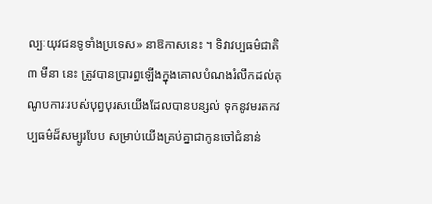ល្បៈយុវជនទូទាំងប្រទេស» នាឱកាសនេះ ។ ទិវាវប្បធម៌ជាតិ ៣ មីនា នេះ ត្រូវបានប្រារព្ធឡើងក្នុងគោលបំណងរំលឹកដល់គុណូបការៈរបស់បុព្វបុរសយើងដែលបានបន្សល់ ទុកនូវមរតកវប្បធម៌ដ៏សម្បូរបែប សម្រាប់យើងគ្រប់គ្នាជាកូនចៅជំនាន់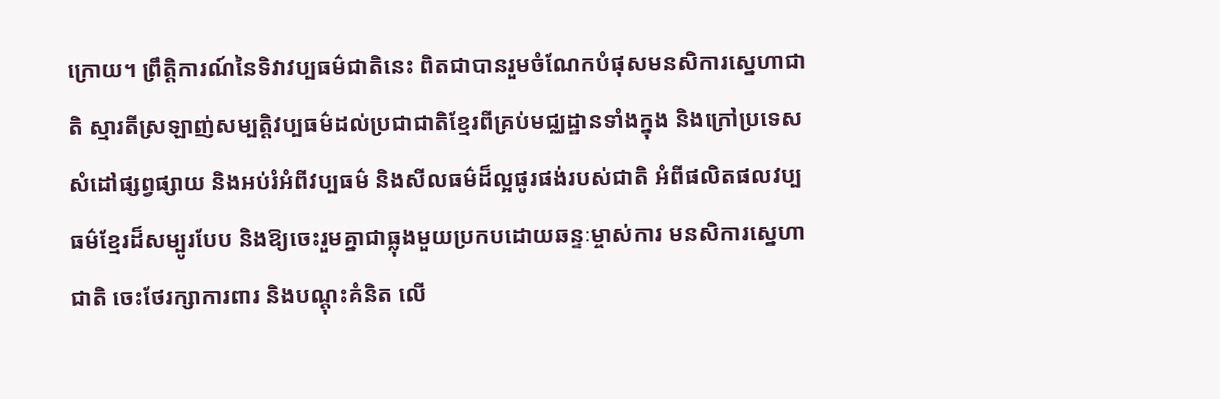ក្រោយ។ ព្រឹត្តិការណ៍នៃទិវាវប្បធម៌ជាតិនេះ ពិតជាបានរួមចំណែកបំផុសមនសិការស្នេហាជាតិ ស្មារតីស្រឡាញ់សម្បត្តិវប្បធម៌ដល់ប្រជាជាតិខ្មែរពីគ្រប់មជ្ឈដ្ឋានទាំងក្នុង និងក្រៅប្រទេសសំដៅផ្សព្វផ្សាយ និងអប់រំអំពីវប្បធម៌ និងសីលធម៌ដ៏ល្អផូរផង់របស់ជាតិ អំពីផលិតផលវប្បធម៌ខ្មែរដ៏សម្បូរបែប និងឱ្យចេះរួមគ្នាជាធ្លុងមួយប្រកបដោយឆន្ទៈម្ចាស់ការ មនសិការស្នេហាជាតិ ចេះថែរក្សាការពារ និងបណ្តុះគំនិត លើ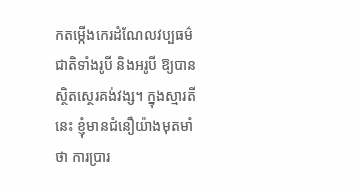កតម្កើងកេរដំណែលវប្បធម៌ជាតិទាំងរូបី និងអរូបី ឱ្យបានស្ថិតស្ថេរគង់វង្ស។ ក្នុងស្មារតីនេះ ខ្ញុំមានជំនឿយ៉ាងមុតមាំថា ការប្រារ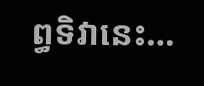ព្ធទិវានេះ…